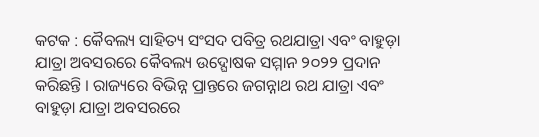କଟକ : କୈବଲ୍ୟ ସାହିତ୍ୟ ସଂସଦ ପବିତ୍ର ରଥଯାତ୍ରା ଏବଂ ବାହୁଡ଼ା ଯାତ୍ରା ଅବସରରେ କୈବଲ୍ୟ ଉଦ୍ଘୋଷକ ସମ୍ମାନ ୨୦୨୨ ପ୍ରଦାନ କରିଛନ୍ତି । ରାଜ୍ୟରେ ବିଭିନ୍ନ ପ୍ରାନ୍ତରେ ଜଗନ୍ନାଥ ରଥ ଯାତ୍ରା ଏବଂ ବାହୁଡ଼ା ଯାତ୍ରା ଅବସରରେ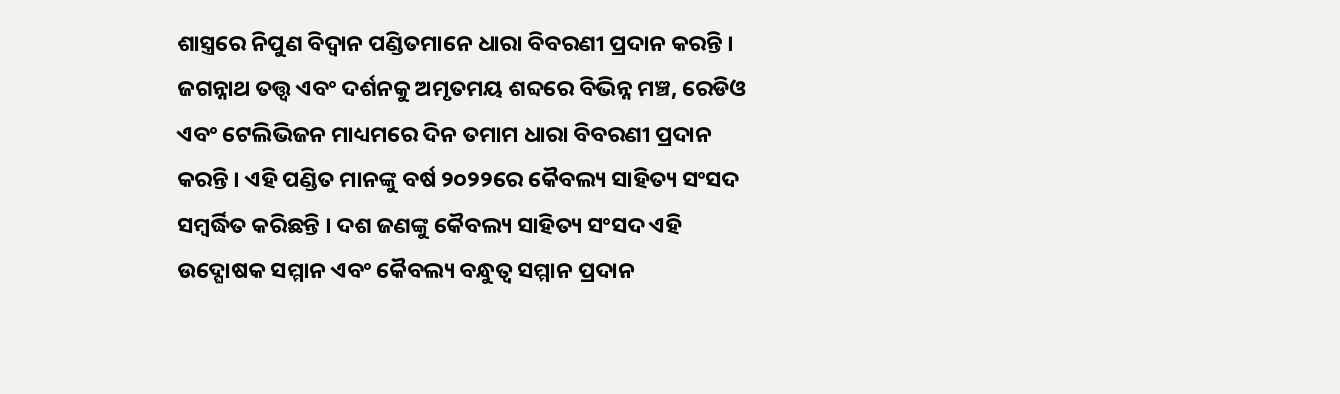ଶାସ୍ତ୍ରରେ ନିପୁଣ ବିଦ୍ୱାନ ପଣ୍ଡିତମାନେ ଧାରା ବିବରଣୀ ପ୍ରଦାନ କରନ୍ତି । ଜଗନ୍ନାଥ ତତ୍ତ୍ଵ ଏବଂ ଦର୍ଶନକୁ ଅମୃତମୟ ଶବ୍ଦରେ ବିଭିନ୍ନ ମଞ୍ଚ, ରେଡିଓ ଏବଂ ଟେଲିଭିଜନ ମାଧ୍ୟମରେ ଦିନ ତମାମ ଧାରା ବିବରଣୀ ପ୍ରଦାନ କରନ୍ତି । ଏହି ପଣ୍ଡିତ ମାନଙ୍କୁ ବର୍ଷ ୨୦୨୨ରେ କୈବଲ୍ୟ ସାହିତ୍ୟ ସଂସଦ ସମ୍ବର୍ଦ୍ଧିତ କରିଛନ୍ତି । ଦଶ ଜଣଙ୍କୁ କୈବଲ୍ୟ ସାହିତ୍ୟ ସଂସଦ ଏହି ଉଦ୍ଘୋଷକ ସମ୍ମାନ ଏବଂ କୈବଲ୍ୟ ବନ୍ଧୁତ୍ୱ ସମ୍ମାନ ପ୍ରଦାନ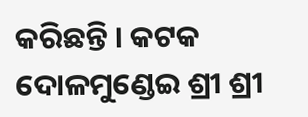କରିଛନ୍ତି । କଟକ ଦୋଳମୁଣ୍ଡେଇ ଶ୍ରୀ ଶ୍ରୀ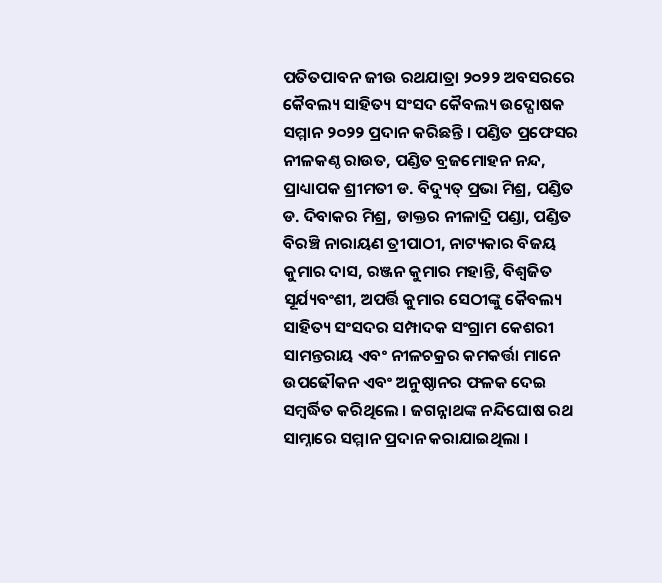ପତିତପାବନ ଜୀଉ ରଥଯାତ୍ରା ୨୦୨୨ ଅବସରରେ କୈବଲ୍ୟ ସାହିତ୍ୟ ସଂସଦ କୈବଲ୍ୟ ଉଦ୍ଘୋଷକ ସମ୍ମାନ ୨୦୨୨ ପ୍ରଦାନ କରିଛନ୍ତି । ପଣ୍ଡିତ ପ୍ରଫେସର ନୀଳକଣ୍ଠ ରାଉତ, ପଣ୍ଡିତ ବ୍ରଜମୋହନ ନନ୍ଦ, ପ୍ରାଧ୍ୟାପକ ଶ୍ରୀମତୀ ଡ. ବିଦ୍ୟୁତ୍ ପ୍ରଭା ମିଶ୍ର, ପଣ୍ଡିତ ଡ. ଦିବାକର ମିଶ୍ର, ଡାକ୍ତର ନୀଳାଦ୍ରି ପଣ୍ଡା, ପଣ୍ଡିତ ବିରଞ୍ଚି ନାରାୟଣ ତ୍ରୀପାଠୀ, ନାଟ୍ୟକାର ବିଜୟ କୁମାର ଦାସ, ରଞ୍ଜନ କୁମାର ମହାନ୍ତି, ବିଶ୍ୱଜିତ ସୂର୍ଯ୍ୟବଂଶୀ, ଅପର୍ତ୍ତି କୁମାର ସେଠୀଙ୍କୁ କୈବଲ୍ୟ ସାହିତ୍ୟ ସଂସଦର ସମ୍ପାଦକ ସଂଗ୍ରାମ କେଶରୀ ସାମନ୍ତରାୟ ଏବଂ ନୀଳଚକ୍ରର କମକର୍ତ୍ତା ମାନେ ଉପଢୌକନ ଏବଂ ଅନୁଷ୍ଠାନର ଫଳକ ଦେଇ ସମ୍ବର୍ଦ୍ଧିତ କରିଥିଲେ । ଜଗନ୍ନାଥଙ୍କ ନନ୍ଦିଘୋଷ ରଥ ସାମ୍ନାରେ ସମ୍ମାନ ପ୍ରଦାନ କରାଯାଇଥିଲା ।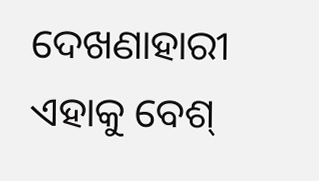ଦେଖଣାହାରୀ ଏହାକୁ ବେଶ୍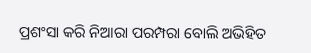ପ୍ରଶଂସା କରି ନିଆରା ପରମ୍ପରା ବୋଲି ଅଭିହିତ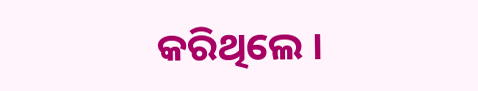କରିଥିଲେ ।